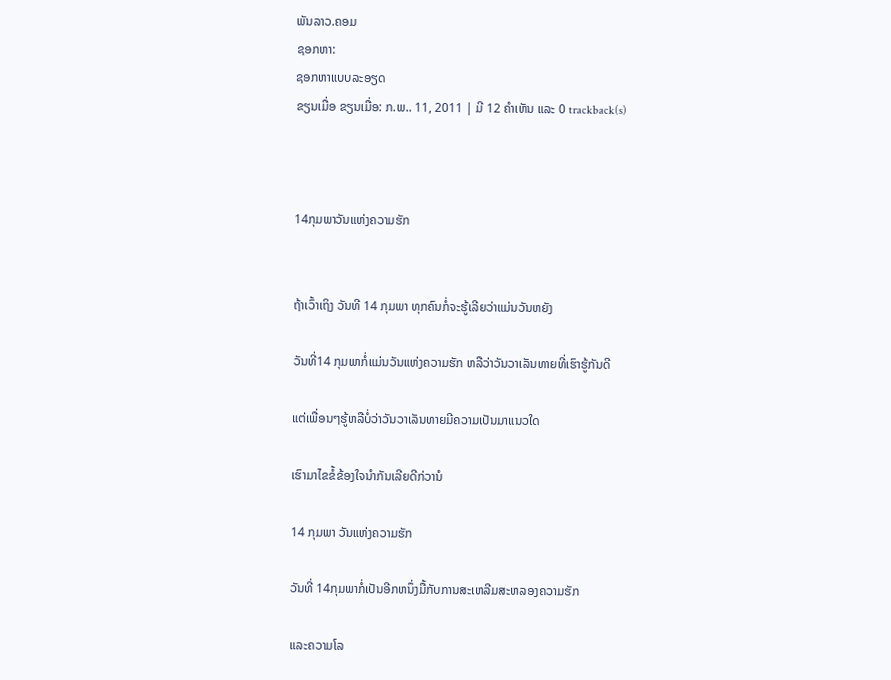ພັນລາວ.ຄອມ
ຊອກຫາ:
ຊອກຫາແບບລະອຽດ
ຂຽນເມື່ອ ຂຽນເມື່ອ: ກ.ພ.. 11, 2011 | ມີ 12 ຄຳເຫັນ ແລະ 0 trackback(s)



14ກຸມພາວັນແຫ່ງຄວາມຮັກ


ຖ້າເວົ້າເຖິງ ວັນທີ 14 ກຸມພາ ທຸກຄົນກໍ່ຈະຮູ້ເລີຍວ່າແມ່ນວັນຫຍັງ

ວັນທີ່14 ກຸມພາກໍ່ແມ່ນວັນແຫ່ງຄວາມຮັກ ຫລືວ່າວັນວາເລັນທາຍທີ່ເຮົາຮູ້ກັນດີ

ແຕ່ເພື່ອນໆຮູ້ຫລືບໍ່ວ່າວັນວາເລັນທາຍມີຄວາມເປັນມາແນວໃດ

ເຮົາມາໄຂຂໍ້ຂ້ອງໃຈນຳກັນເລີຍດີກ່ວານໍ

14 ກຸມພາ ວັນແຫ່ງຄວາມຮັກ

ວັນທີ່ 14ກຸມພາກໍ່ເປັນອີກຫນຶ່ງມື້ກັບການສະເຫລີມສະຫລອງຄວາມຮັກ

ແລະຄວາມໂລ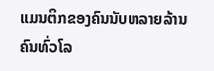ແມນຕິກຂອງຄົນນັບຫລາຍລ້ານຄົນທົ່ວໂລ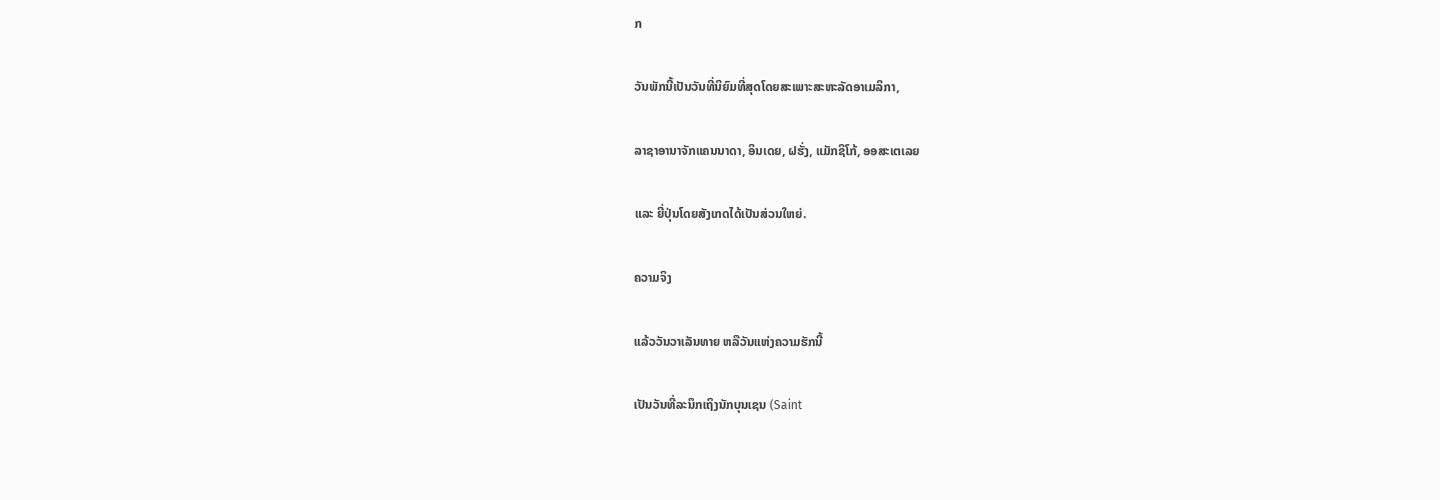ກ

ວັນພັກນີ້ເປັນວັນທີ່ນິຍົມທີ່ສຸດໂດຍສະເພາະສະຫະລັດອາເມລິກາ,

ລາຊາອານາຈັກແຄນນາດາ, ອິນເດຍ, ຝຮັ່ງ, ແມັກຊິໂກ້, ອອສະເຕເລຍ

ແລະ ຍີ່ປຸ່ນໂດຍສັງເກດໄດ້ເປັນສ່ວນໃຫຍ່.

ຄວາມຈິງ

ແລ້ວວັນວາເລັນທາຍ ຫລືວັນແຫ່ງຄວາມຮັກນີ້

ເປັນວັນທີ່ລະນຶກເຖິງນັກບຸນເຊນ (Saint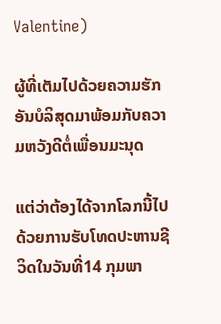Valentine)

ຜູ້ທີ່ເຕັມໄປດ້ວຍຄວາມຮັກອັນບໍລິສຸດມາພ້ອມກັບຄວາມຫວັງດີຕໍ່ເພື່ອນມະນຸດ

ແຕ່ວ່າຕ້ອງໄດ້ຈາກໂລກນີ້ໄປດ້ວຍການຮັບໂທດປະຫານຊີວິດໃນວັນທີ່14 ກຸມພາ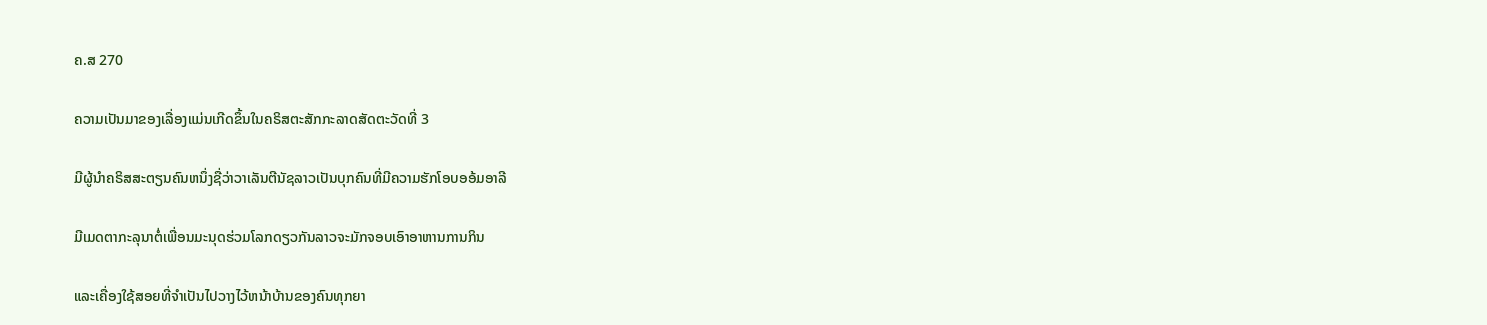ຄ.ສ 270

ຄວາມເປັນມາຂອງເລື່ອງແມ່ນເກີດຂຶ້ນໃນຄຣິສຕະສັກກະລາດສັດຕະວັດທີ່ 3

ມີຜູ້ນຳຄຣິສສະຕຽນຄົນຫນຶ່ງຊື່ວ່າວາເລັນຕີນັຊລາວເປັນບຸກຄົນທີ່ມີຄວາມຮັກໂອບອອ້ມອາລີ

ມີເມດຕາກະລຸນາຕໍ່ເພື່ອນມະນຸດຮ່ວມໂລກດຽວກັນລາວຈະມັກຈອບເອົາອາຫານການກິນ

ແລະເຄື່ອງໃຊ້ສອຍທີ່ຈຳເປັນໄປວາງໄວ້ຫນ້າບ້ານຂອງຄົນທຸກຍາ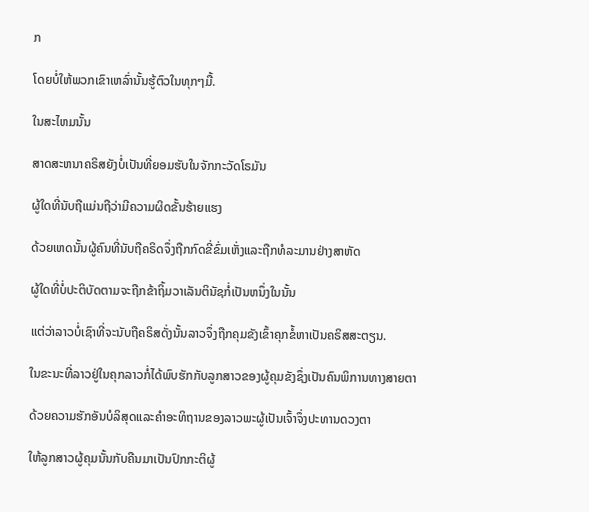ກ

ໂດຍບໍ່ໃຫ້ພວກເຂົາເຫລົ່ານັ້ນຮູ້ຕົວໃນທຸກໆມື້.

ໃນສະໄຫມນັ້ນ

ສາດສະຫນາຄຣິສຍັງບໍ່ເປັນທີ່ຍອມຮັບໃນຈັກກະວັດໂຣມັນ

ຜູ້ໃດທີ່ນັບຖືແມ່ນຖືວ່າມີຄວາມຜິດຂັ້ນຮ້າຍແຮງ

ດ້ວຍເຫດນັ້ນຜູ້ຄົນທີ່ນັບຖືຄຣິດຈຶ່ງຖືກກົດຂີ່ຂົ່ມເຫັ່ງແລະຖືກທໍລະມານຢ່າງສາຫັດ

ຜູ້ໃດທີ່ບໍ່ປະຕິບັດຕາມຈະຖືກຂ້າຖິ້ມວາເລັນຕິນັຊກໍ່ເປັນຫນຶ່ງໃນນັ້ນ

ແຕ່ວ່າລາວບໍ່ເຊົາທີ່ຈະນັບຖືຄຣິສດັ່ງນັ້ນລາວຈຶ່ງຖືກຄຸມຂັງເຂົ້າຄຸກຂໍ້ຫາເປັນຄຣິສສະຕຽນ.

ໃນຂະນະທີ່ລາວຢູ່ໃນຄຸກລາວກໍ່ໄດ້ພົບຮັກກັບລູກສາວຂອງຜູ້ຄຸມຂັງຊຶ່ງເປັນຄົນພິການທາງສາຍຕາ

ດ້ວຍຄວາມຮັກອັນບໍລິສຸດແລະຄຳອະທິຖານຂອງລາວພະຜູ້ເປັນເຈົ້າຈຶ່ງປະທານດວງຕາ

ໃຫ້ລູກສາວຜູ້ຄຸມນັ້ນກັບຄືນມາເປັນປົກກະຕິຜູ້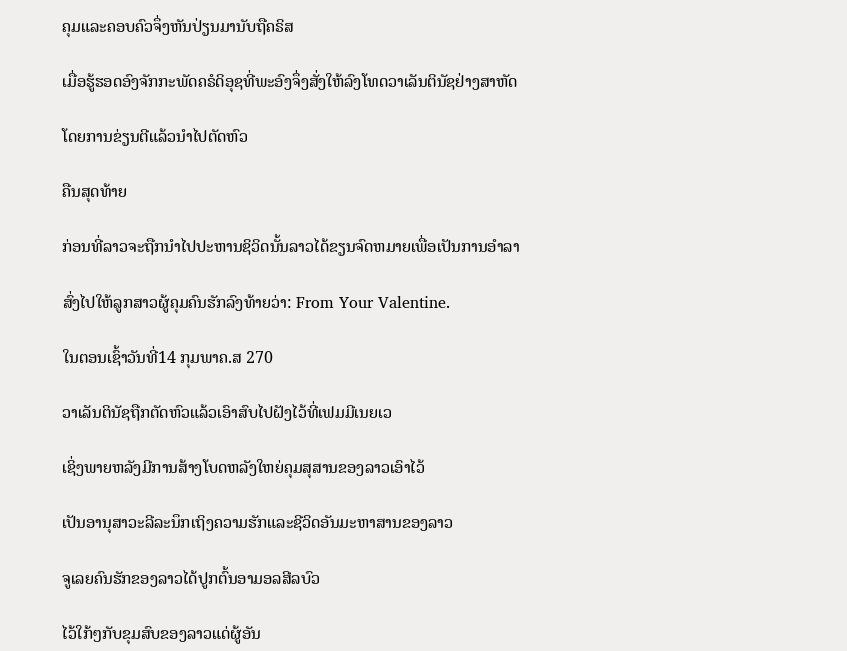ຄຸມແລະຄອບຄົວຈຶ່ງຫັນປ່ຽນມານັບຖືຄຣິສ

ເມື່ອຮູ້ຮອດອົງຈັກກະພັດຄຣໍດິອຸຊທີ່ພະອົງຈຶ່ງສັ່ງໃຫ້ລົງໂທດວາເລັນຕິນັຊຢ່າງສາຫັດ

ໂດຍການຂ່ຽນຕີແລ້ວນຳໄປຕັດຫົວ

ຄືນສຸດທ້າຍ

ກ່ອນທີ່ລາວຈະຖືກນຳໄປປະຫານຊິວິດນັ້ນລາວໄດ້ຂຽນຈົດຫມາຍເພື່ອເປັນການອຳລາ

ສົ່ງໄປໃຫ້ລູກສາວຜູ້ຄຸມຄົນຮັກລົງທ້າຍວ່າ: From Your Valentine.

ໃນຕອນເຊົ້າວັນທີ່14 ກຸມພາຄ.ສ 270

ວາເລັນຕິນັຊຖືກຕັດຫົວແລ້ວເອົາສົບໄປຝັງໄວ້ທີ່ເຟມມີເນຍເວ

ເຊິ່ງພາຍຫລັງມີການສ້າງໂບດຫລັງໃຫຍ່ຄຸມສຸສານຂອງລາວເອົາໄວ້

ເປັນອານຸສາວະລີລະນຶກເຖິງຄວາມຮັກແລະຊີວິດອັນມະຫາສານຂອງລາວ

ຈູເລຍຄົນຮັກຂອງລາວໄດ້ປູກຕົ້ນອາມອລສີລບົວ

ໄວ້ໃກ້ໆກັບຂຸມສົບຂອງລາວແດ່ຜູ້ອັນ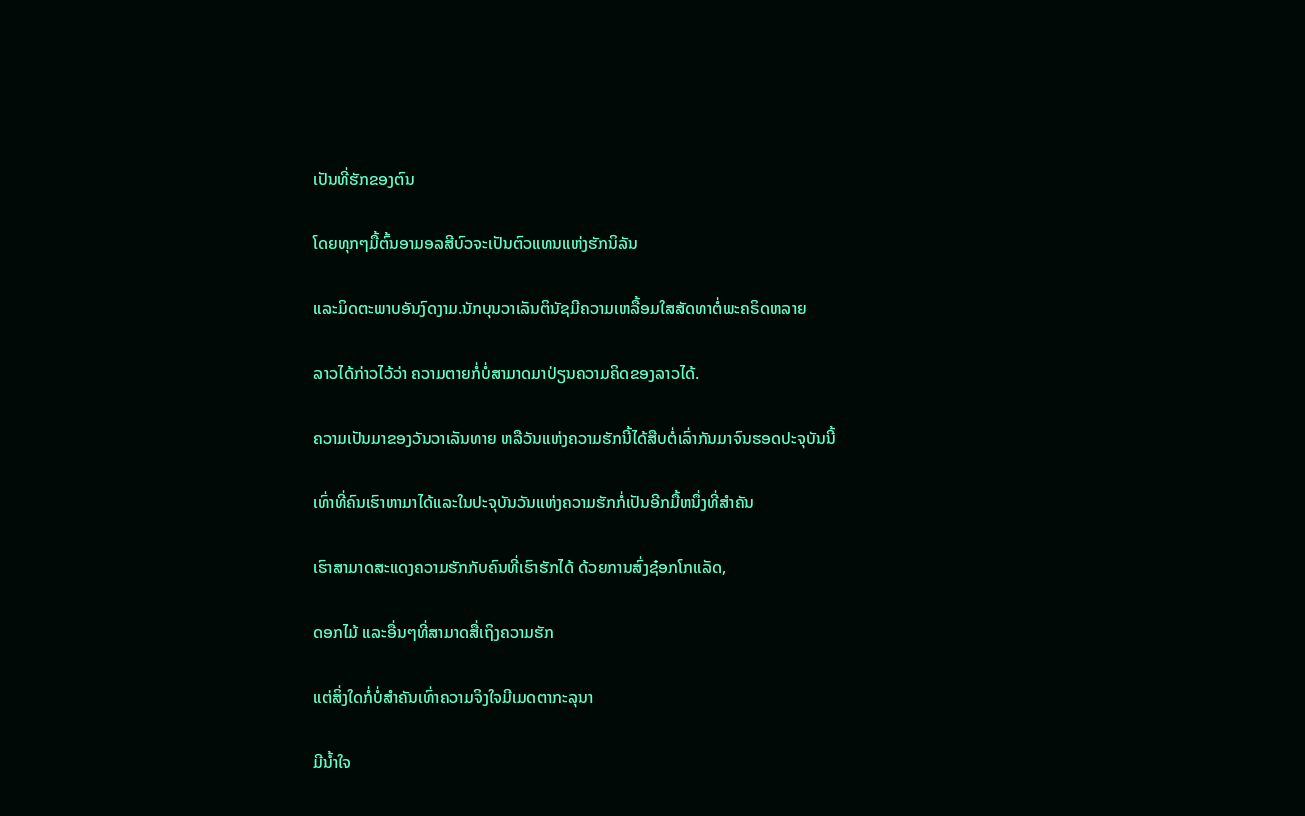ເປັນທີ່ຮັກຂອງຕົນ

ໂດຍທຸກໆມື້ຕົ້ນອາມອລສີບົວຈະເປັນຕົວແທນແຫ່ງຮັກນິລັນ

ແລະມິດຕະພາບອັນງົດງາມ.ນັກບຸນວາເລັນຕິນັຊມີຄວາມເຫລື້ອມໃສສັດທາຕໍ່ພະຄຣິດຫລາຍ

ລາວໄດ້ກ່າວໄວ້ວ່າ ຄວາມຕາຍກໍ່ບໍ່ສາມາດມາປ່ຽນຄວາມຄິດຂອງລາວໄດ້.

ຄວາມເປັນມາຂອງວັນວາເລັນທາຍ ຫລືວັນແຫ່ງຄວາມຮັກນີ້ໄດ້ສືບຕໍ່ເລົ່າກັນມາຈົນຮອດປະຈຸບັນນີ້

ເທົ່າທີ່ຄົນເຮົາຫາມາໄດ້ແລະໃນປະຈຸບັນວັນແຫ່ງຄວາມຮັກກໍ່ເປັນອີກມື້ຫນຶ່ງທີ່ສຳຄັນ

ເຮົາສາມາດສະແດງຄວາມຮັກກັບຄົນທີ່ເຮົາຮັກໄດ້ ດ້ວຍການສົ່ງຊ໋ອກໂກແລັດ,

ດອກໄມ້ ແລະອື່ນໆທີ່ສາມາດສື່ເຖິງຄວາມຮັກ

ແຕ່ສິ່ງໃດກໍ່ບໍ່ສຳຄັນເທົ່າຄວາມຈິງໃຈມີເມດຕາກະລຸນາ

ມີນ້ຳໃຈ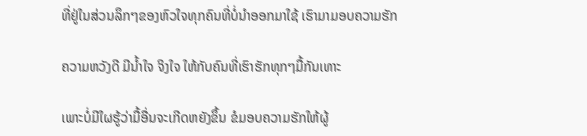ທີ່ຢູ່ໃນສ່ວນລຶກໆຂອງຫົວໃຈທຸກຄົນທີ່ບໍ່ນຳອອກມາໃຊ້ ເຮົາມາມອບຄວາມຮັກ

ຄວາມຫວັງດີ ມີນ້ຳໃຈ ຈິງໃຈ ໃຫ້ກັບຄົນທີ່ເຮົາຮັກທຸກໆມື້ກັນເທາະ

ເພາະບໍ່ມີໃຜຮູ້ວ່າມື້ອື່ນຈະເກີດຫຍັງຂຶ້ນ ຂໍມອບຄວາມຮັກໃຫ້ຜູ້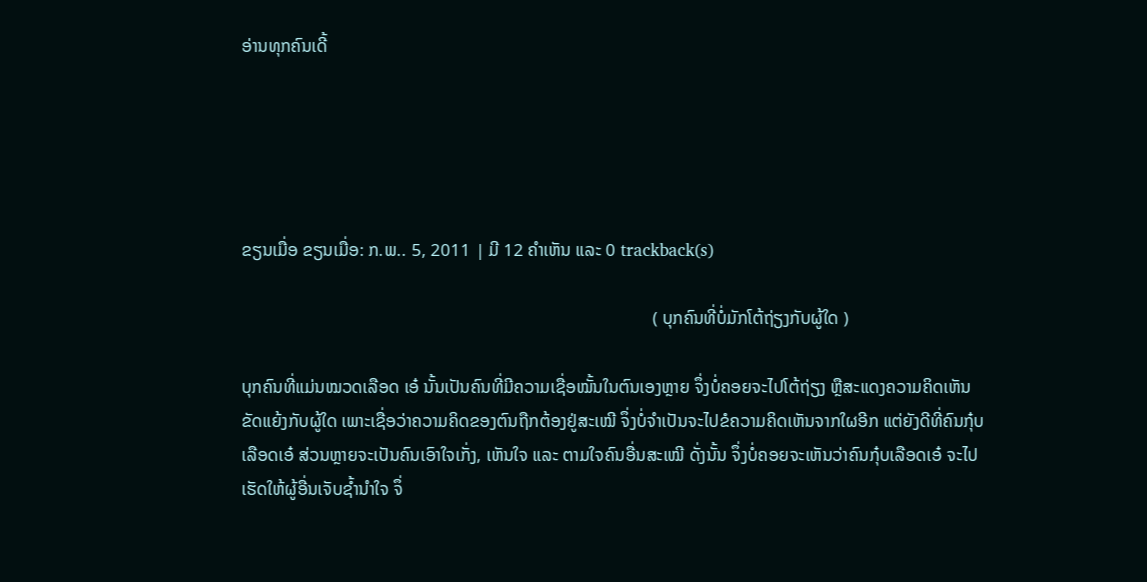ອ່ານທຸກຄົນເດີ້





ຂຽນເມື່ອ ຂຽນເມື່ອ: ກ.ພ.. 5, 2011 | ມີ 12 ຄຳເຫັນ ແລະ 0 trackback(s)

                                                                                             ( ບຸກຄົນທີ່ບໍ່ມັກໂຕ້ຖ່ຽງກັບຜູ້ໃດ )

ບຸກຄົນທີ່ແມ່ນໝວດເລືອດ ເອ໋ ນັ້ນເປັນຄົນທີ່ມີຄວາມເຊື່ອໝັ້ນໃນຕົນເອງຫຼາຍ ຈຶ່ງບໍ່ຄອຍຈະໄປໂຕ້ຖ່ຽງ ຫຼືສະແດງຄວາມຄິດເຫັນ ຂັດແຍ້ງກັບຜູ້ໃດ ເພາະເຊື່ອວ່າຄວາມຄິດຂອງຕົນຖືກຕ້ອງຢູ່ສະເໝີ ຈຶ່ງບໍ່ຈຳເປັນຈະໄປຂໍຄວາມຄິດເຫັນຈາກໃຜອີກ ແຕ່ຍັງດີທີ່ຄົນກຸ໋ບເລືອດເອ໋ ສ່ວນຫຼາຍຈະເປັນຄົນເອົາໃຈເກັ່ງ, ເຫັນໃຈ ແລະ ຕາມໃຈຄົນອື່ນສະເໝີ ດັ່ງນັ້ນ ຈຶ່ງບໍ່ຄອຍຈະເຫັນວ່າຄົນກຸ໋ບເລືອດເອ໋ ຈະໄປເຮັດໃຫ້ຜູ້ອື່ນເຈັບຊ້ຳນຳໃຈ ຈຶ່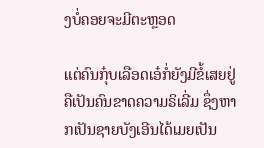ງບໍ່ຄອຍຈະມີຕະຫຼອດ

ແຕ່ຄົນກຸ໋ບເລືອດເອ໋ກໍ່ຍັງມີຂໍ້ເສຍຢູ່ ຄືເປັນຄົນຂາດຄວາມຣິເລີ່ມ ຊຶ່ງຫາກເປັນຊາຍບັງເອີນໄດ້ເມຍເປັນ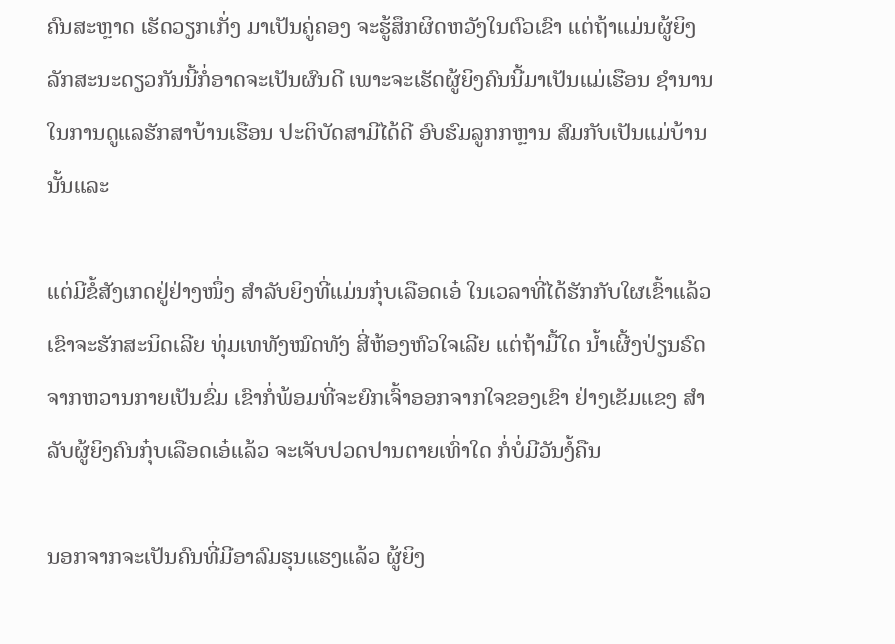ຄົນສະຫຼາດ ເຮັດວຽກເກັ່ງ ມາເປັນຄູ່ຄອງ ຈະຮູ້ສຶກຜິດຫວັງໃນຕົວເຂົາ ແຕ່ຖ້າແມ່ນຜູ້ຍິງລັກສະນະດຽວກັນນີ້ກໍ່ອາດຈະເປັນຜົນດີ ເພາະຈະເຮັດຜູ້ຍິງຄົນນີ້ມາເປັນແມ່ເຮືອນ ຊຳນານໃນການດູແລຮັກສາບ້ານເຮືອນ ປະຕິບັດສາມີໄດ້ດີ ອົບຮົມລູກກຫຼານ ສົມກັບເປັນແມ່ບ້ານນັ້ນແລະ

ແຕ່ມີຂໍ້ສັງເກດຢູ່ຢ່າງໜຶ່ງ ສຳລັບຍິງທີ່ແມ່ນກຸ໋ບເລືອດເອ໋ ໃນເວລາທີ່ໄດ້ຮັກກັບໃຜເຂົ້າແລ້ວ ເຂົາຈະຮັກສະນິດເລີຍ ທຸ່ມເທທັງໝົດທັງ ສີ່ຫ້ອງຫົວໃຈເລີຍ ແຕ່ຖ້າມື້ໃດ ນ້ຳເຜີ້ງປ່ຽນຣົດ ຈາກຫວານກາຍເປັນຂົ່ມ ເຂົາກໍ່ພ້ອມທີ່ຈະຍົກເຈົ້າອອກຈາກໃຈຂອງເຂົາ ຢ່າງເຂັມແຂງ ສຳລັບຜູ້ຍິງຄົນກຸ໋ບເລືອດເອ໋ແລ້ວ ຈະເຈັບປວດປານຕາຍເທົ່າໃດ ກໍ່ບໍ່ມີວັນງໍ້ຄືນ

ນອກຈາກຈະເປັນຄົນທີ່ມີອາລົມຮຸນແຮງແລ້ວ ຜູ້ຍິງ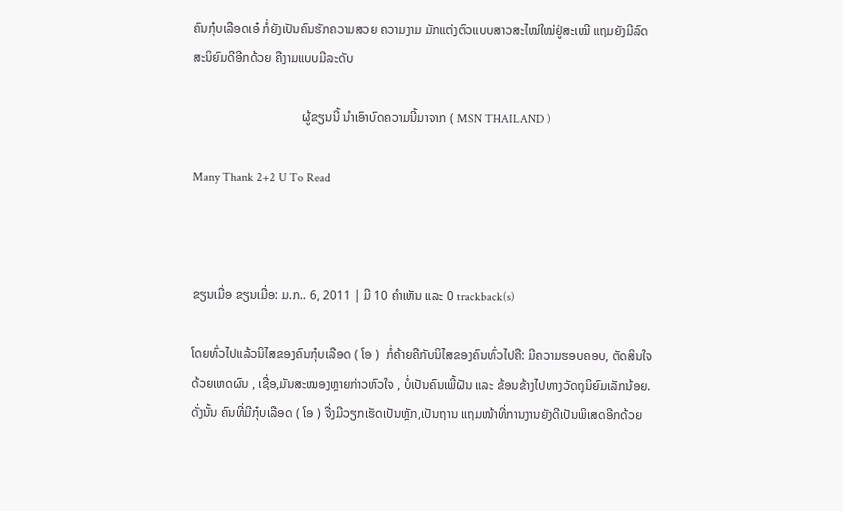ຄົນກຸ໋ບເລືອດເອ໋ ກໍ່ຍັງເປັນຄົນຮັກຄວາມສວຍ ຄວາມງາມ ມັກແຕ່ງຕົວແບບສາວສະໄໝ່ໃໝ່ຢູ່ສະເໝີ ແຖມຍັງມີລົດສະນິຍົມດີອີກດ້ວຍ ຄືງາມແບບມີລະດັບ

                                   ຜູ້ຂຽນນີ້ ນຳເອົາບົດຄວາມນີ້ມາຈາກ ( MSN THAILAND )

Many Thank 2+2 U To Read



ຂຽນເມື່ອ ຂຽນເມື່ອ: ມ.ກ.. 6, 2011 | ມີ 10 ຄຳເຫັນ ແລະ 0 trackback(s)

ໂດຍທົ່ວໄປແລ້ວນິໄສຂອງຄົນກຸ໋ບເລືອດ ( ໂອ )  ກໍ່ຄ້າຍຄືກັບນິໄສຂອງຄົນທົ່ວໄປຄື: ມີຄວາມຮອບຄອບ, ຕັດສິນໃຈດ້ວຍເຫດຜົນ , ເຊື່ອ,ມັນສະໝອງຫຼາຍກ່າວຫົວໃຈ , ບໍ່ເປັນຄົນເພີ້ຝັນ ແລະ ຂ້ອນຂ້າງໄປທາງວັດຖຸນິຍົມເລັກນ້ອຍ. ດັ່ງນັ້ນ ຄົນທີ່ມີກຸ໋ບເລືອດ ( ໂອ ) ຈື່ງມີວຽກເຮັດເປັນຫຼັກ,ເປັນຖານ ແຖມໜ້າທີ່ການງານຍັງດີເປັນພິເສດອີກດ້ວຍ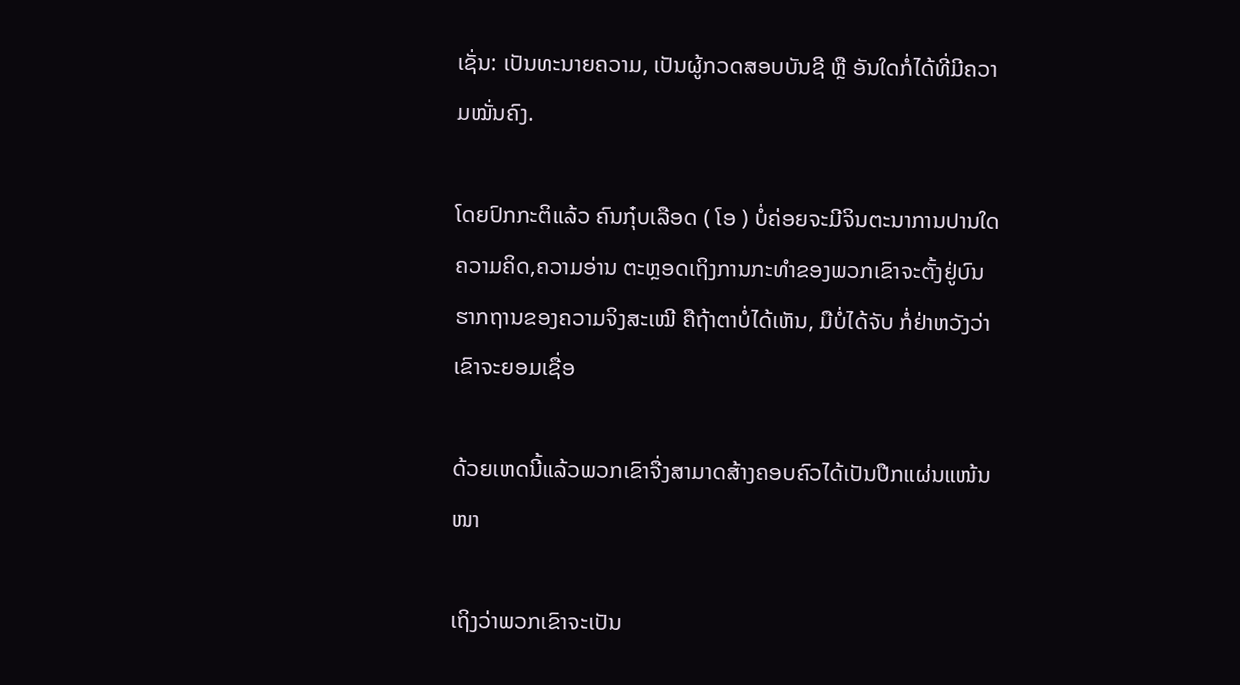ເຊັ່ນ: ເປັນທະນາຍຄວາມ, ເປັນຜູ້ກວດສອບບັນຊີ ຫຼື ອັນໃດກໍ່ໄດ້ທີ່ມີຄວາມໝັ່ນຄົງ.

ໂດຍປົກກະຕິແລ້ວ ຄົນກຸ໋ບເລືອດ ( ໂອ ) ບໍ່ຄ່ອຍຈະມີຈິນຕະນາການປານໃດ ຄວາມຄິດ,ຄວາມອ່ານ ຕະຫຼອດເຖິງການກະທຳຂອງພວກເຂົາຈະຕັ້ງຢູ່ບົນຮາກຖານຂອງຄວາມຈິງສະເໝີ ຄືຖ້າຕາບໍ່ໄດ້ເຫັນ, ມືບໍ່ໄດ້ຈັບ ກໍ່ຢ່າຫວັງວ່າເຂົາຈະຍອມເຊື່ອ

ດ້ວຍເຫດນີ້ແລ້ວພວກເຂົາຈື່ງສາມາດສ້າງຄອບຄົວໄດ້ເປັນປືກແຜ່ນແໜ້ນໜາ

ເຖິງວ່າພວກເຂົາຈະເປັນ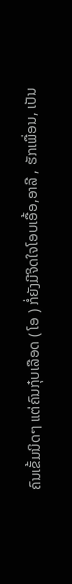ຄົນເຂັ້ມນິດໆ ແຕ່ຄົນກຸ໋ບເລືອດ ( ໂອ ) ກໍ່ຍັງມີຈິດໃຈໂອບເອື້ອ,ອາລີ , ຮັກເພື່ອນ, ເປັນ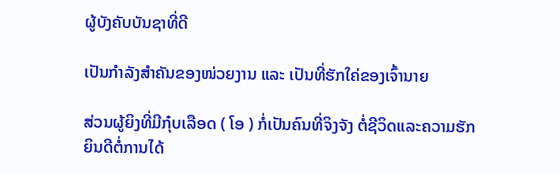ຜູ້ບັງຄັບບັນຊາທີ່ດີ

ເປັນກຳລັງສຳຄັນຂອງໜ່ວຍງານ ແລະ ເປັນທີ່ຮັກໃຄ່ຂອງເຈົ້ານາຍ

ສ່ວນຜູ້ຍິງທີ່ມີກຸ໋ບເລືອດ ( ໂອ ) ກໍ່ເປັນຄົນທີ່ຈິງຈັງ ຕໍ່ຊີວິດແລະຄວາມຮັກ ຍິນດີຕໍ່ການໄດ້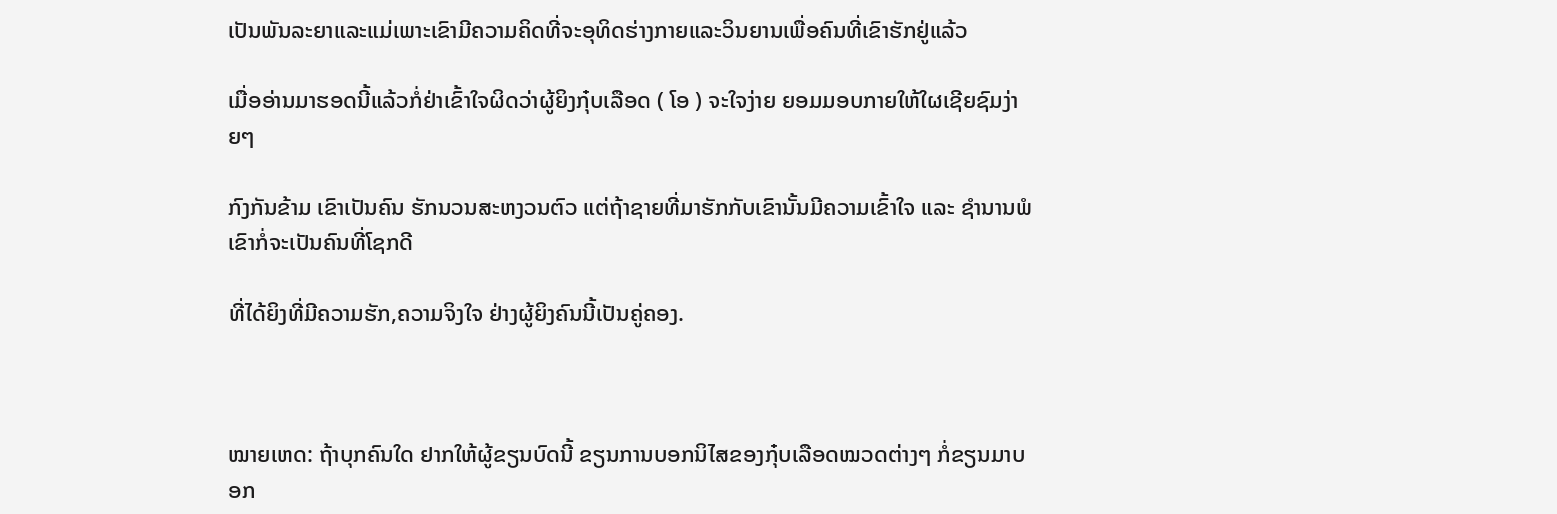ເປັນພັນລະຍາແລະແມ່ເພາະເຂົາມີຄວາມຄິດທີ່ຈະອຸທິດຮ່າງກາຍແລະວິນຍານເພື່ອຄົນທີ່ເຂົາຮັກຢູ່ແລ້ວ

ເມື່ອອ່ານມາຮອດນີ້ແລ້ວກໍ່ຢ່າເຂົ້າໃຈຜິດວ່າຜູ້ຍິງກຸ໋ບເລືອດ ( ໂອ ) ຈະໃຈງ່າຍ ຍອມມອບກາຍໃຫ້ໃຜເຊີຍຊົມງ່າຍໆ

ກົງກັນຂ້າມ ເຂົາເປັນຄົນ ຮັກນວນສະຫງວນຕົວ ແຕ່ຖ້າຊາຍທີ່ມາຮັກກັບເຂົານັ້ນມີຄວາມເຂົ້າໃຈ ແລະ ຊຳນານພໍ ເຂົາກໍ່ຈະເປັນຄົນທີ່ໂຊກດີ

ທີ່ໄດ້ຍິງທີ່ມີຄວາມຮັກ,ຄວາມຈິງໃຈ ຢ່າງຜູ້ຍິງຄົນນີ້ເປັນຄູ່ຄອງ.



ໝາຍເຫດ: ຖ້າບຸກຄົນໃດ ຢາກໃຫ້ຜູ້ຂຽນບົດນີ້ ຂຽນການບອກນິໄສຂອງກຸ໋ບເລືອດໝວດຕ່າງໆ ກໍ່ຂຽນມາບອກ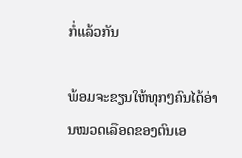ກໍ່ແລ້ວກັນ

ພ້ອມຈະຂຽນໃຫ້ທຸກໆຄົນໄດ້ອ່ານໝວດເລືອດຂອງຕົນເອ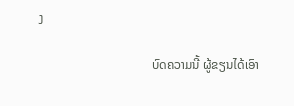ງ

                                    ບົດຄວາມນີ້ ຜູ້ຂຽນໄດ້ເອົາ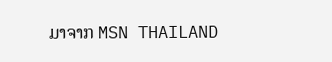ມາຈາກ MSN THAILAND